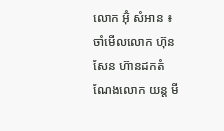លោក អ៊ុំ សំអាន ៖ ចាំមើលលោក ហ៊ុន សែន ហ៊ានដកតំណែងលោក យន្ត មី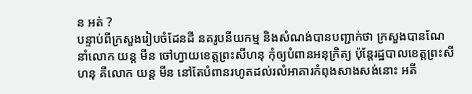ន អត់ ?
បន្ទាប់ពីក្រសួងរៀបចំដែនដី នគរូបនីយកម្ម និងសំណង់បានបញ្ជាក់ថា ក្រសួងបានណែនាំលោក យន្ត មីន ចៅហ្វាយខេត្តព្រះសីហនុ កុំឲ្យបំពានអនុក្រិត្យ ប៉ុន្តែរដ្ឋបាលខេត្តព្រះសីហនុ គឺលោក យន្ត មីន នៅតែបំពានរហូតដល់រលំអាគារកំពុងសាងសង់នោះ អតី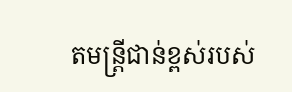តមន្ត្រីជាន់ខ្ពស់របស់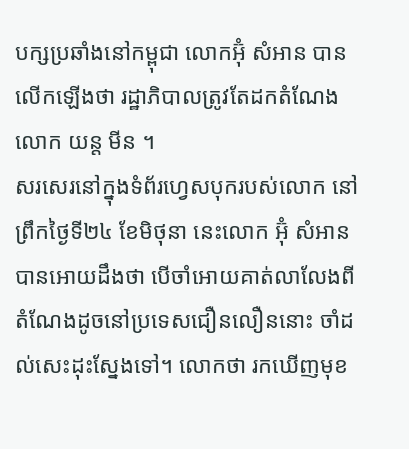បក្សប្រឆាំងនៅកម្ពុជា លោកអ៊ុំ សំអាន បានលើកឡើងថា រដ្ឋាភិបាលត្រូវតែដកតំណែងលោក យន្ត មីន ។
សរសេរនៅក្នុងទំព័រហ្វេសបុករបស់លោក នៅព្រឹកថ្ងៃទី២៤ ខែមិថុនា នេះលោក អ៊ុំ សំអាន បានអោយដឹងថា បើចាំអោយគាត់លាលែងពីតំណែងដូចនៅប្រទេសជឿនលឿននោះ ចាំដល់សេះដុះស្នែងទៅ។ លោកថា រកឃើញមុខ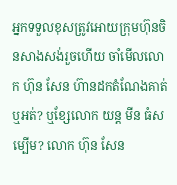អ្នកទទួលខុសត្រូវអោយក្រុមហ៊ុនចិនសាងសង់រួចហើយ ចាំមើលលោក ហ៊ុន សែន ហ៊ានដកតំណែងគាត់ឬអត់? ឬខ្សែលោក យន្ត មីន ធំសម្បើម? លោក ហ៊ុន សែន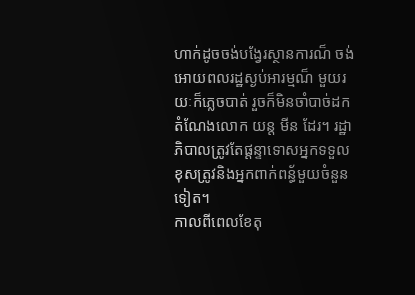ហាក់ដូចចង់បង្វែរស្ថានការណ៏ ចង់អោយពលរដ្ឋស្ងប់អារម្មណ៏ មួយរយៈក៏ភ្លេចបាត់ រួចក៏មិនចាំបាច់ដកតំណែងលោក យន្ត មីន ដែរ។ រដ្ឋាភិបាលត្រូវតែផ្តន្ទាទោសអ្នកទទួលខុសត្រូវនិងអ្នកពាក់ពន្ធ័មួយចំនួនទៀត។
កាលពីពេលខែតុ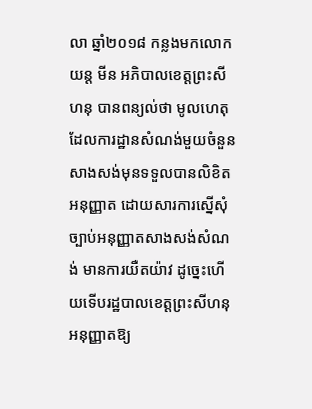លា ឆ្នាំ២០១៨ កន្លងមកលោកយន្ត មីន អភិបាលខេត្តព្រះសីហនុ បានពន្យល់ថា មូលហេតុដែលការដ្ឋានសំណង់មួយចំនួន សាងសង់មុនទទួលបានលិខិតអនុញ្ញាត ដោយសារការស្នើសុំច្បាប់អនុញ្ញាតសាងសង់សំណង់ មានការយឺតយ៉ាវ ដូច្នេះហើយទើបរដ្ឋបាលខេត្តព្រះសីហនុ អនុញ្ញាតឱ្យ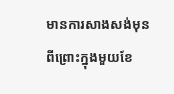មានការសាងសង់មុន ពីព្រោះក្នុងមួយខែ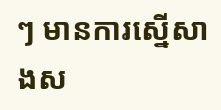ៗ មានការស្នើសាងស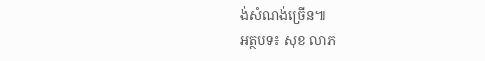ង់សំណង់ច្រើន៕
អត្ថបទ៖ សុខ លាភ